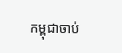កម្ពុជាចាប់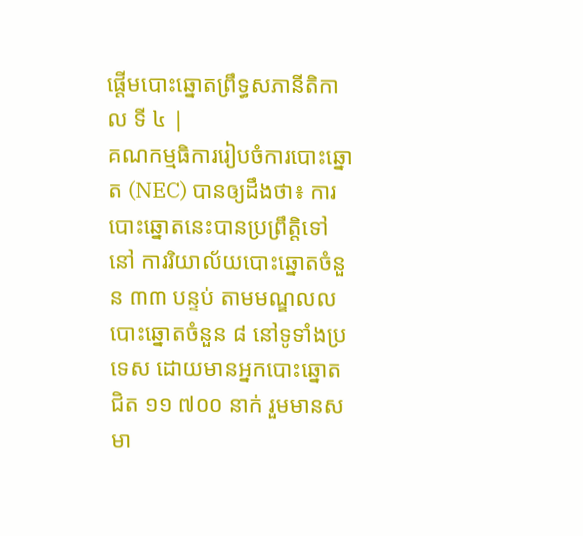ផ្ដើមបោះឆ្នោតព្រឹទ្ធសភានីតិកាល ទី ៤ |
គណកម្មធិការរៀបចំការបោះឆ្នោត (NEC) បានឲ្យដឹងថា៖ ការបោះឆ្នោតនេះបានប្រព្រឹត្តិទៅនៅ ការរិយាល័យបោះឆ្នោតចំនួន ៣៣ បន្ទប់ តាមមណ្ឌលលបោះឆ្នោតចំនួន ៨ នៅទូទាំងប្រទេស ដោយមានអ្នកបោះឆ្នោតជិត ១១ ៧០០ នាក់ រួមមានសមា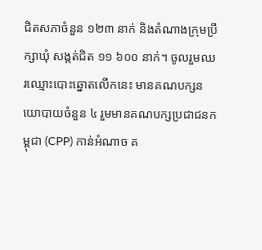ជិតសភាចំនួន ១២៣ នាក់ និងតំណាងក្រុមប្រឹក្សាឃុំ សង្កត់ជិត ១១ ៦០០ នាក់។ ចូលរួមឈរឈ្មោះបោះឆ្នោតលើកនេះ មានគណបក្សនយោបាយចំនួន ៤ រួមមានគណបក្សប្រជាជនកម្ពុជា (CPP) កាន់អំណាច គ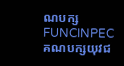ណបក្ស FUNCINPEC គណបក្សយុវជ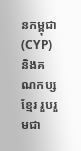នកម្ពុជា(CYP) និងគណកប្ស ខ្មែរ រួបរួមជា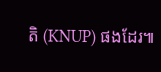តិ (KNUP) ផងដែរ៕